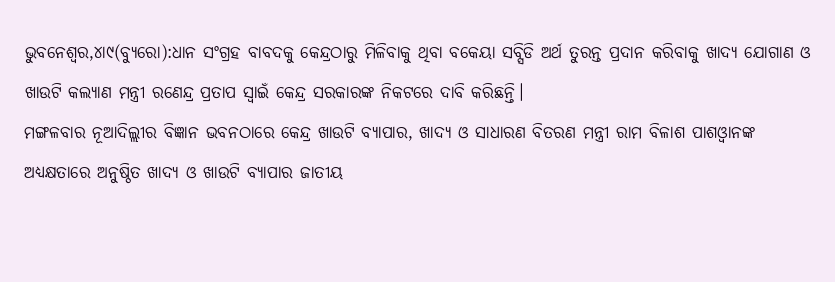ଭୁବନେଶ୍ୱର,୪ା୯(ବ୍ୟୁରୋ):ଧାନ ସଂଗ୍ରହ ବାବଦକୁ କେନ୍ଦ୍ରଠାରୁ ମିଳିବାକୁ ଥିବା ବକେୟା ସବ୍ସିଡି ଅର୍ଥ ତୁରନ୍ତ ପ୍ରଦାନ କରିବାକୁ ଖାଦ୍ୟ ଯୋଗାଣ ଓ ଖାଉଟି କଲ୍ୟାଣ ମନ୍ତ୍ରୀ ରଣେନ୍ଦ୍ର ପ୍ରତାପ ସ୍ବାଇଁ କେନ୍ଦ୍ର ସରକାରଙ୍କ ନିକଟରେ ଦାବି କରିଛନ୍ତି।
ମଙ୍ଗଳବାର ନୂଆଦିଲ୍ଲୀର ବିଜ୍ଞାନ ଭବନଠାରେ କେନ୍ଦ୍ର ଖାଉଟି ବ୍ୟାପାର, ଖାଦ୍ୟ ଓ ସାଧାରଣ ବିତରଣ ମନ୍ତ୍ରୀ ରାମ ବିଳାଶ ପାଶଓ୍ବାନଙ୍କ ଅଧ୍ୟକ୍ଷତାରେ ଅନୁଷ୍ଠିତ ଖାଦ୍ୟ ଓ ଖାଉଟି ବ୍ୟାପାର ଜାତୀୟ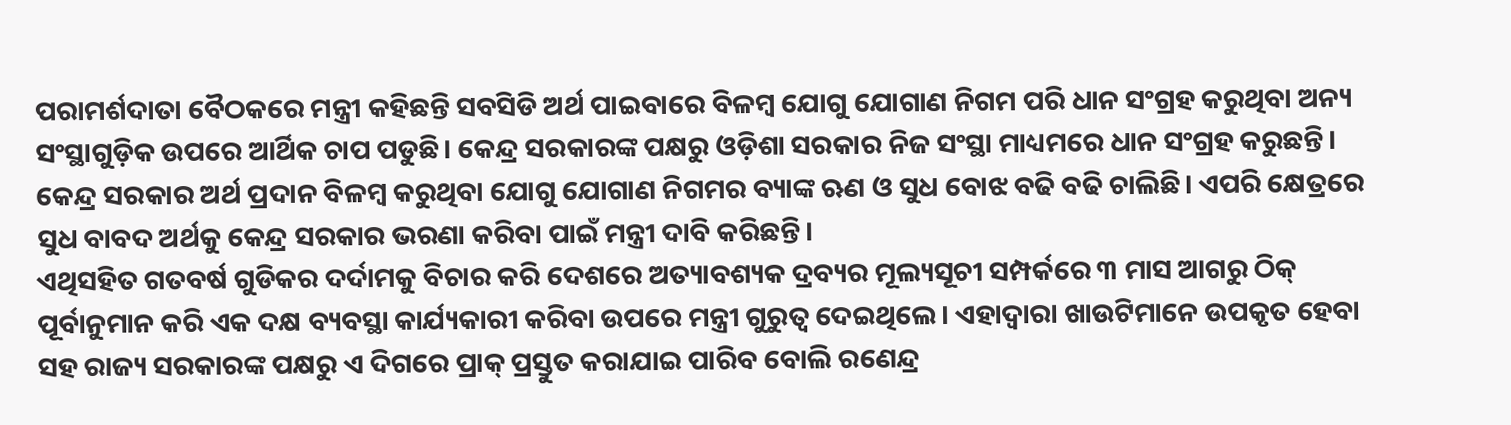ପରାମର୍ଶଦାତା ବୈଠକରେ ମନ୍ତ୍ରୀ କହିଛନ୍ତି ସବସିଡି ଅର୍ଥ ପାଇବାରେ ବିଳମ୍ବ ଯୋଗୁ ଯୋଗାଣ ନିଗମ ପରି ଧାନ ସଂଗ୍ରହ କରୁଥିବା ଅନ୍ୟ ସଂସ୍ଥାଗୁଡ଼ିକ ଉପରେ ଆର୍ଥିକ ଚାପ ପଡୁଛି। କେନ୍ଦ୍ର ସରକାରଙ୍କ ପକ୍ଷରୁ ଓଡ଼ିଶା ସରକାର ନିଜ ସଂସ୍ଥା ମାଧ୍ୟମରେ ଧାନ ସଂଗ୍ରହ କରୁଛନ୍ତି। କେନ୍ଦ୍ର ସରକାର ଅର୍ଥ ପ୍ରଦାନ ବିଳମ୍ବ କରୁଥିବା ଯୋଗୁ ଯୋଗାଣ ନିଗମର ବ୍ୟାଙ୍କ ଋଣ ଓ ସୁଧ ବୋଝ ବଢି ବଢି ଚାଲିଛି। ଏପରି କ୍ଷେତ୍ରରେ ସୁଧ ବାବଦ ଅର୍ଥକୁ କେନ୍ଦ୍ର ସରକାର ଭରଣା କରିବା ପାଇଁ ମନ୍ତ୍ରୀ ଦାବି କରିଛନ୍ତି।
ଏଥିସହିତ ଗତବର୍ଷ ଗୁଡିକର ଦର୍ଦାମକୁ ବିଚାର କରି ଦେଶରେ ଅତ୍ୟାବଶ୍ୟକ ଦ୍ରବ୍ୟର ମୂଲ୍ୟସୂଚୀ ସମ୍ପର୍କରେ ୩ ମାସ ଆଗରୁ ଠିକ୍ ପୂର୍ବାନୁମାନ କରି ଏକ ଦକ୍ଷ ବ୍ୟବସ୍ଥା କାର୍ଯ୍ୟକାରୀ କରିବା ଉପରେ ମନ୍ତ୍ରୀ ଗୁରୁତ୍ୱ ଦେଇଥିଲେ। ଏହାଦ୍ୱାରା ଖାଉଟିମାନେ ଉପକୃତ ହେବା ସହ ରାଜ୍ୟ ସରକାରଙ୍କ ପକ୍ଷରୁ ଏ ଦିଗରେ ପ୍ରାକ୍ ପ୍ରସ୍ତୁତ କରାଯାଇ ପାରିବ ବୋଲି ରଣେନ୍ଦ୍ର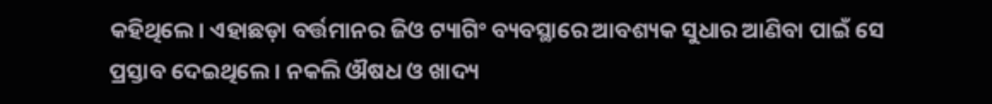କହିଥିଲେ। ଏହାଛଡ଼ା ବର୍ତ୍ତମାନର ଜିଓ ଟ୍ୟାଗିଂ ବ୍ୟବସ୍ଥାରେ ଆବଶ୍ୟକ ସୁଧାର ଆଣିବା ପାଇଁ ସେ ପ୍ରସ୍ତାବ ଦେଇଥିଲେ। ନକଲି ଔଷଧ ଓ ଖାଦ୍ୟ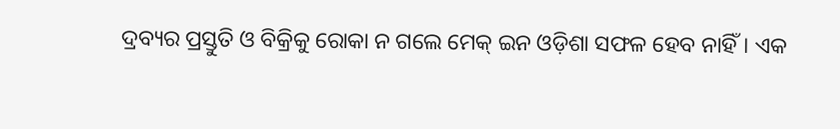ଦ୍ରବ୍ୟର ପ୍ରସ୍ତୁତି ଓ ବିକ୍ରିକୁ ରୋକା ନ ଗଲେ ମେକ୍ ଇନ ଓଡ଼ିଶା ସଫଳ ହେବ ନାହିଁ। ଏକ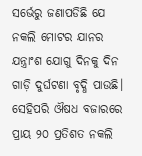ସର୍ଭେରୁ ଜଣାପଡିଛି ଯେ ନକଲି ମୋଟର ଯାନର ଯନ୍ତ୍ରାଂଶ ଯୋଗୁ ଦିନକୁ ଦିନ ଗାଡ଼ି ଦୁର୍ଘଟଣା ବୃଦ୍ଧି ପାଉଛି। ସେହିପରି ଔଷଧ ବଜାରରେ ପ୍ରାୟ ୨୦ ପ୍ରତିଶତ ନକଲି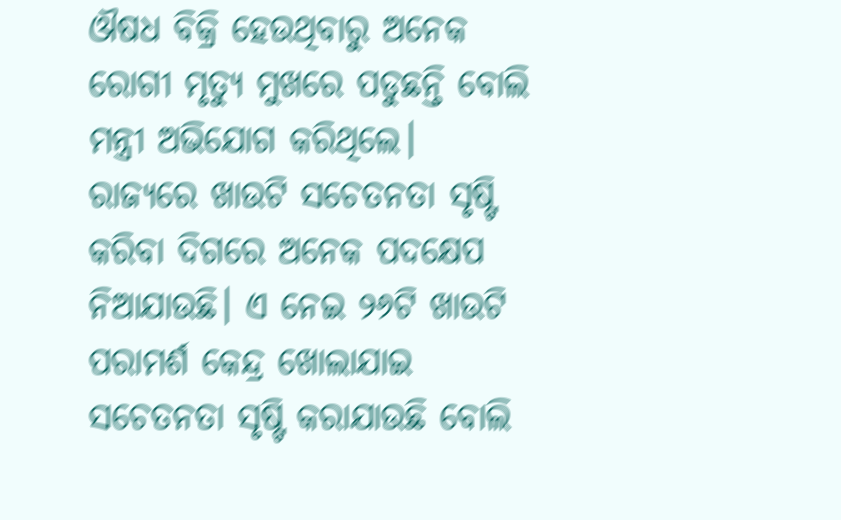ଔଷଧ ବିକ୍ରି ହେଉଥିବାରୁ ଅନେକ ରୋଗୀ ମୃତ୍ୟୁ ମୁଖରେ ପଡୁଛନ୍ତି ବୋଲି ମନ୍ତ୍ରୀ ଅଭିଯୋଗ କରିଥିଲେ। ରାଜ୍ୟରେ ଖାଉଟି ସଚେତନତା ସୃଷ୍ଟି କରିବା ଦିଗରେ ଅନେକ ପଦକ୍ଷେପ ନିଆଯାଉଛି। ଏ ନେଇ ୨୬ଟି ଖାଉଟି ପରାମର୍ଶ କେନ୍ଦ୍ର ଖୋଲାଯାଇ ସଚେତନତା ସୃଷ୍ଟି କରାଯାଉଛି ବୋଲି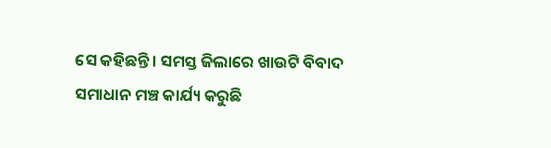ସେ କହିଛନ୍ତି। ସମସ୍ତ ଜିଲାରେ ଖାଉଟି ବିବାଦ ସମାଧାନ ମଞ୍ଚ କାର୍ଯ୍ୟ କରୁଛି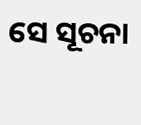ସେ ସୂଚନା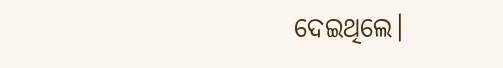ଦେଇଥିଲେ।